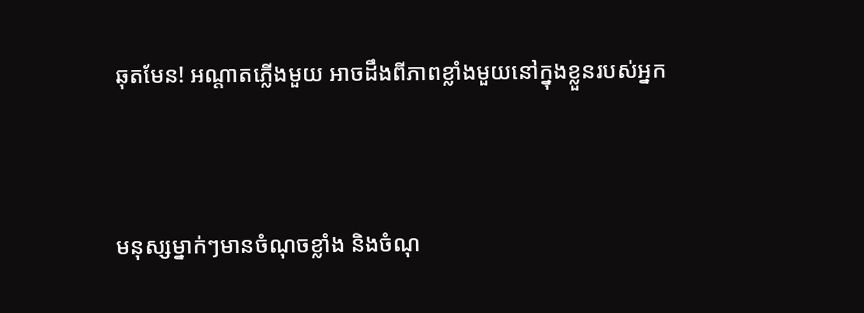ឆុតមែន! អណ្តាតភ្លើងមួយ អាចដឹងពីភាពខ្លាំងមួយនៅក្នុងខ្លួនរបស់អ្នក



មនុស្សម្នាក់ៗមានចំណុចខ្លាំង និងចំណុ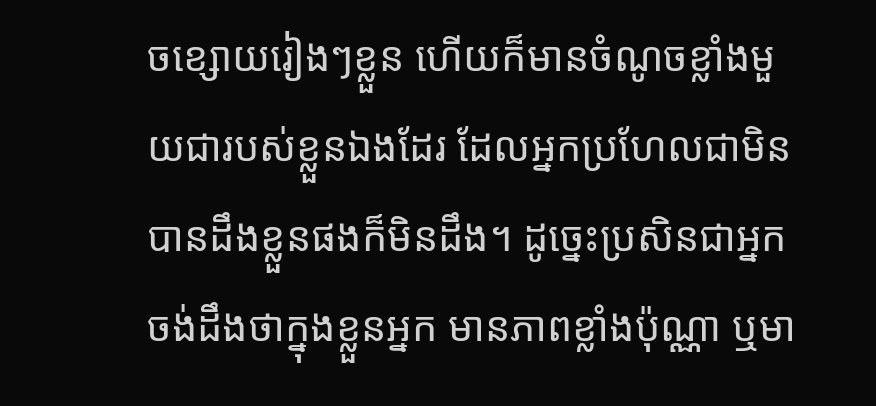ចខ្សោយរៀងៗខ្លួន ហើយក៏មានចំណូចខ្លាំងមួយជារបស់ខ្លួនឯងដែរ ដែលអ្នកប្រហែលជាមិនបានដឹងខ្លួនផងក៏មិនដឹង។ ដូច្នេះប្រសិនជាអ្នកចង់ដឹងថាក្នុងខ្លួនអ្នក មានភាពខ្លាំងប៉ុណ្ណា ឬមា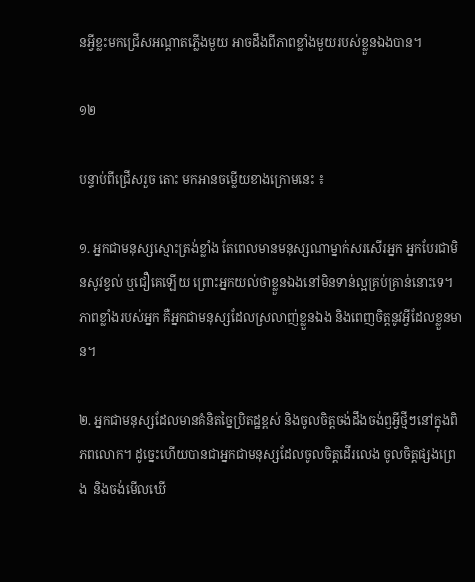នអ្វីខ្លះមកជ្រើសអណ្តាតភ្លើងមួយ អាចដឹងពីភាពខ្លាំងមួយរបស់ខ្លួនឯងបាន។

១២

បន្ទាប់ពីជ្រើសរួច តោះ មកអានចម្លើយខាងក្រោមនេះ ៖

១. អ្នកជាមនុស្សស្មោះត្រង់ខ្លាំង តែពេលមានមនុស្សណាម្នាក់សរសើរអ្នក អ្នកបែរជាមិនសូវខ្វល់ ឬជឿគេឡើយ ព្រោះអ្នកយល់ថាខ្លួនឯងនៅមិនទាន់ល្អគ្រប់គ្រាន់នោះទេ។ ភាពខ្លាំងរបស់អ្នក គឺអ្នកជាមនុស្សដែលស្រលាញ់ខ្លួនឯង និងពេញចិត្តនូវអ្វីដែលខ្លួនមាន។

២. អ្នកជាមនុស្សដែលមានគំនិតច្នៃប្រិតដ្ឋខ្ពស់ និងចូលចិត្តចង់ដឹងចង់ឭអ្វីថ្មីៗនៅក្នុងពិភពលោក។ ដូច្នេះហើយបានជាអ្នកជាមនុស្សដែលចូលចិត្តដើរលេង ចូលចិត្តផ្សងព្រេង  និងចង់មើលឃើ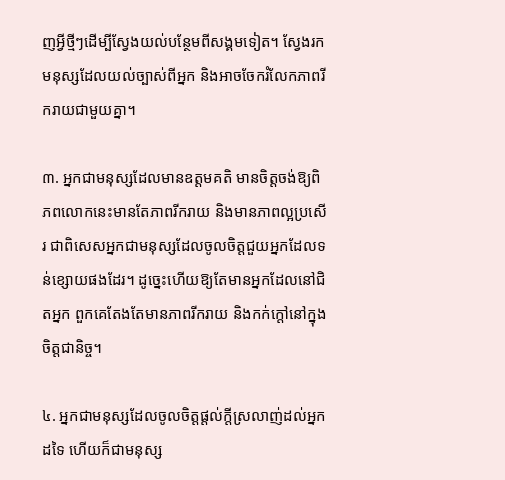ញអ្វីថ្មីៗដើម្បីស្វែងយល់បន្ថែមពីសង្គមទៀត។ ស្វែងរកមនុស្សដែលយល់ច្បាស់ពីអ្នក និងអាចចែករំលែកភាពរីករាយជាមួយគ្នា។

៣. អ្នកជាមនុស្សដែលមានឧត្តមគតិ មានចិត្តចង់ឱ្យពិភពលោកនេះមានតែភាពរីករាយ និងមានភាពល្អប្រសើរ ជាពិសេសអ្នកជាមនុស្សដែលចូលចិត្តជួយអ្នកដែលទន់ខ្សោយផងដែរ។ ដូច្នេះហើយឱ្យតែមានអ្នកដែលនៅជិតអ្នក ពួកគេតែងតែមានភាពរីករាយ និងកក់ក្តៅនៅក្នុងចិត្តជានិច្ច។

៤. អ្នកជាមនុស្សដែលចូលចិត្តផ្តល់ក្តីស្រលាញ់ដល់អ្នកដទៃ ហើយក៏ជាមនុស្ស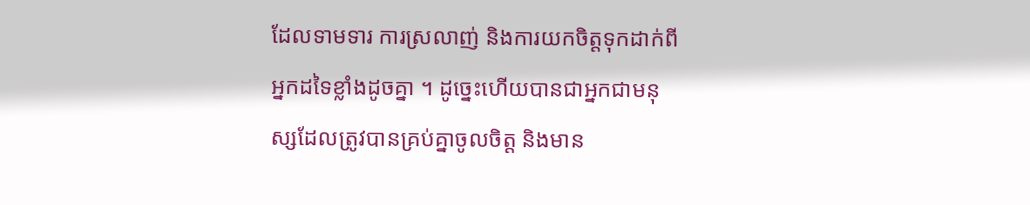ដែលទាមទារ ការស្រលាញ់ និងការយកចិត្តទុកដាក់ពីអ្នកដទៃខ្លាំងដូចគ្នា ។ ដូច្នេះហើយបានជាអ្នកជាមនុស្សដែលត្រូវបានគ្រប់គ្នាចូលចិត្ត និងមាន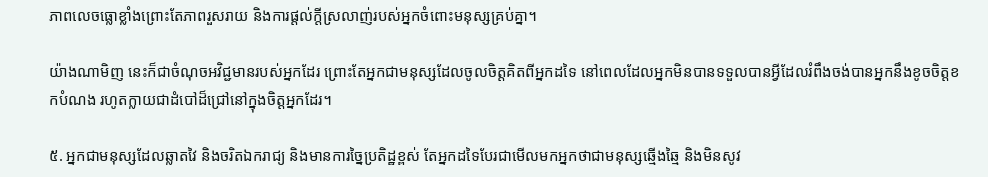ភាពលេចធ្លោខ្លាំងព្រោះតែភាពរួសរាយ និងការផ្តល់ក្តីស្រលាញ់របស់អ្នកចំពោះមនុស្សគ្រប់គ្នា។

យ៉ាងណាមិញ នេះក៏ជាចំណុចអវិជ្ជមានរបស់អ្នកដែរ ព្រោះតែអ្នកជាមនុស្សដែលចូលចិត្តគិតពីអ្នកដទៃ នៅពេលដែលអ្នកមិនបានទទួលបានអ្វីដែលរំពឹងចង់បានអ្នកនឹងខូចចិត្តខកបំណង រហូតក្លាយជាដំបៅដ៏ជ្រៅនៅក្នុងចិត្តអ្នកដែរ។

៥. អ្នកជាមនុស្សដែលឆ្លាតវៃ និងចរិតឯករាជ្យ និងមានការច្នៃប្រតិដ្ឋខ្ពស់ តែអ្នកដទៃបែរជាមើលមកអ្នកថាជាមនុស្សឆ្មើងឆ្មៃ និងមិនសូវ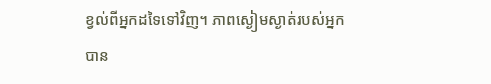ខ្វល់ពីអ្នកដទៃទៅវិញ។ ភាពស្ងៀមស្ងាត់របស់អ្នក បាន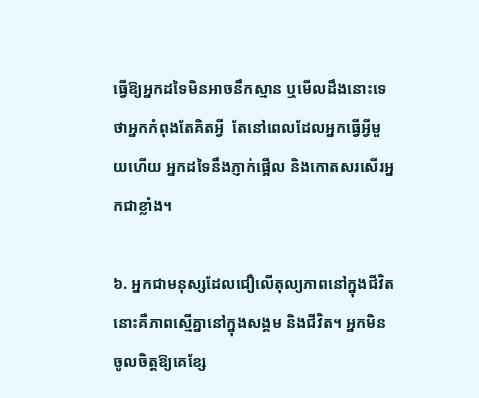ធ្វើឱ្យអ្នកដទៃមិនអាចនឹកស្មាន ឬមើលដឹងនោះទេថាអ្នកកំពុងតែគិតអ្វី  តែនៅពេលដែលអ្នកធ្វើអ្វីមួយហើយ អ្នកដទៃនឹងភ្ញាក់ផ្អើល និងកោតសរសើរអ្នកជាខ្លាំង។

៦. អ្នកជាមនុស្សដែលជឿលើតុល្យភាពនៅក្នុងជីវិត នោះគឺភាពស្មើគ្នានៅក្នុងសង្គម និងជីវិត។ អ្នកមិនចូលចិត្តឱ្យគេខ្សែ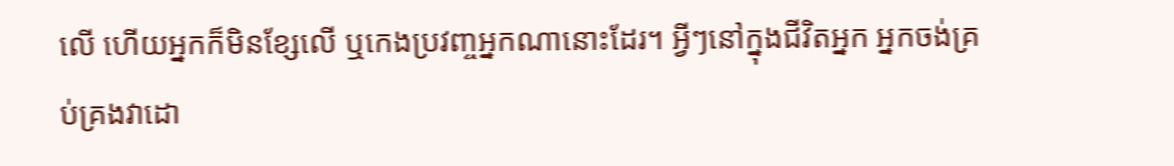លើ ហើយអ្នកក៏មិនខ្សែលើ ឬកេងប្រវញ្ចអ្នកណានោះដែរ។ អ្វីៗនៅក្នុងជីវិតអ្នក អ្នកចង់គ្រប់គ្រងវាដោ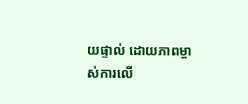យផ្ទាល់ ដោយភាពម្ចាស់ការលើ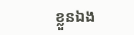ខ្លួនឯង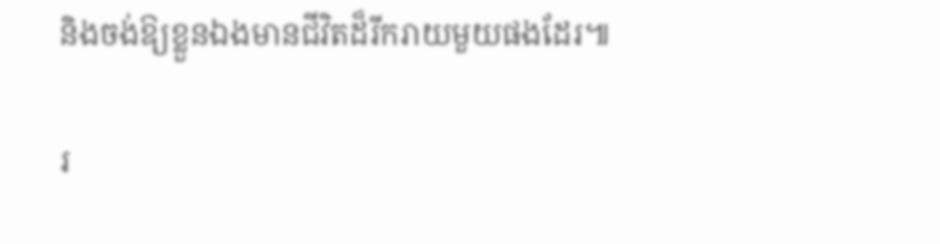និងចង់ឱ្យខ្លួនឯងមានជីវិតដ៏រីករាយមួយផងដែរ៕

រ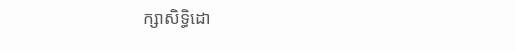ក្សាសិទ្ធិដោ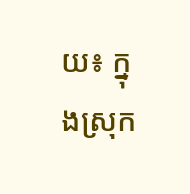យ៖ ក្នុងស្រុក